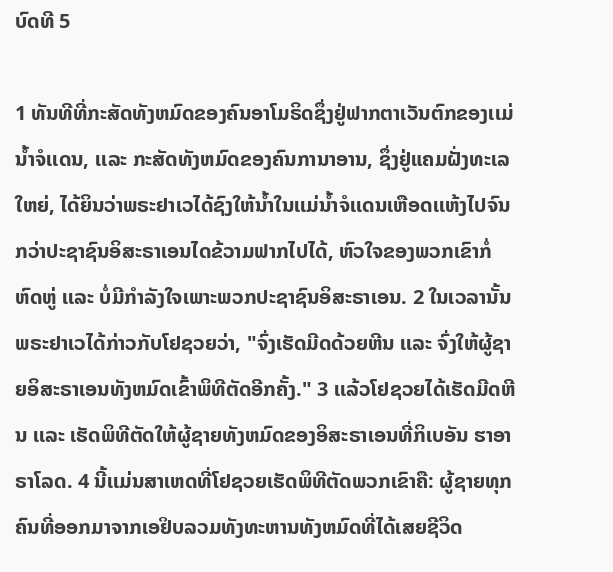ບົດທີ 5

1 ທັນທີທີ່ກະສັດທັງຫມົດຂອງຄົນອາໂມຣິດຊຶ່ງຢູ່ຟາກຕາເວັນຕົກຂອງເເມ່ນ້ຳຈໍເເດນ, ເເລະ ກະສັດທັງຫມົດຂອງຄົນການາອານ, ຊຶ່ງຢູ່ແຄມຝັ່ງທະເລໃຫຍ່, ໄດ້ຍິນວ່າພຣະຢາເວໄດ້ຊົງໃຫ້ນ້ຳໃນເເມ່ນ້ຳຈໍເເດນເຫືອດເເຫ້ງໄປຈົນກວ່າປະຊາຊົນອິສະຣາເອນໄດຂ້ວາມຟາກໄປໄດ້, ຫົວໃຈຂອງພວກເຂົາກໍ່ຫົດຫູ່ ເເລະ ບໍ່ມີກຳລັງໃຈເພາະພວກປະຊາຊົນອິສະຣາເອນ. 2 ໃນເວລານັ້ນພຣະຢາເວໄດ້ກ່າວກັບໂຢຊວຍວ່າ, "ຈົ່ງເຮັດມີດດ້ວຍຫີນ ເເລະ ຈົ່ງໃຫ້ຜູ້ຊາຍອິສະຣາເອນທັງຫມົດເຂົ້າພິທີຕັດອີກຄັ້ງ." 3 ເເລ້ວໂຢຊວຍໄດ້ເຮັດມີດຫີນ ເເລະ ເຮັດພິທີຕັດໃຫ້ຜູ້ຊາຍທັງຫມົດຂອງອິສະຣາເອນທີ່ກິເບອັນ ຮາອາຣາໂລດ. 4 ນີ້ເເມ່ນສາເຫດທີ່ໂຢຊວຍເຮັດພິທີຕັດພວກເຂົາຄື: ຜູ້ຊາຍທຸກຄົນທີ່ອອກມາຈາກເອຢິບລວມທັງທະຫານທັງຫມົດທີ່ໄດ້ເສຍຊີວິດ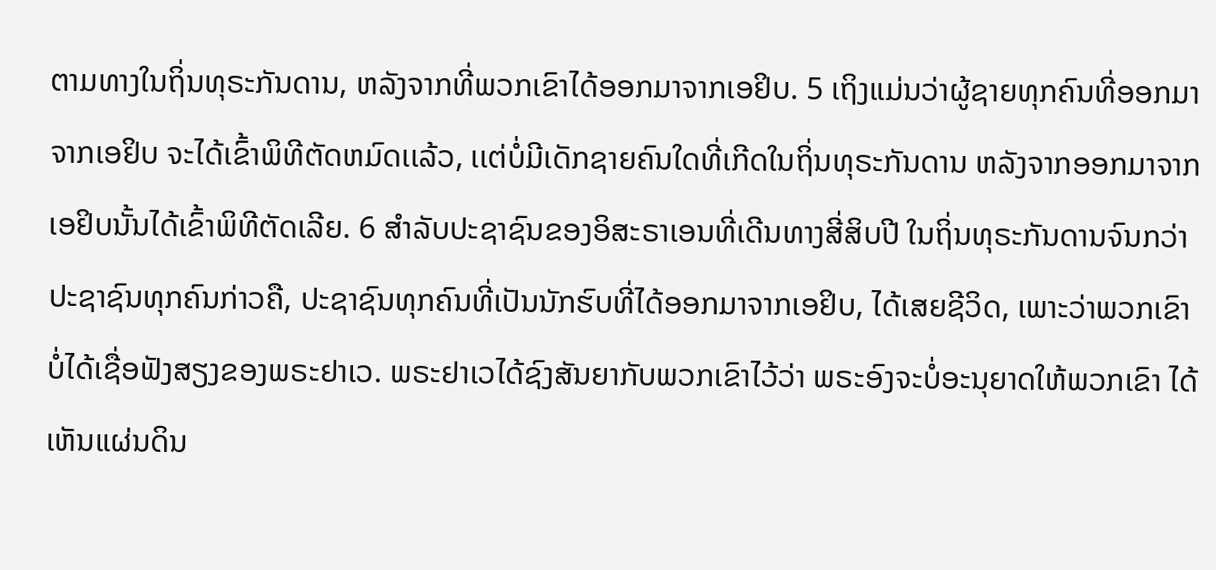ຕາມທາງໃນຖິ່ນທຸຣະກັນດານ, ຫລັງຈາກທີ່ພວກເຂົາໄດ້ອອກມາຈາກເອຢິບ. 5 ເຖິງແມ່ນວ່າຜູ້ຊາຍທຸກຄົນທີ່ອອກມາຈາກເອຢິບ ຈະໄດ້ເຂົ້າພິທີຕັດຫມົດເເລ້ວ, ເເຕ່ບໍ່ມີເດັກຊາຍຄົນໃດທີ່ເກີດໃນຖິ່ນທຸຣະກັນດານ ຫລັງຈາກອອກມາຈາກເອຢິບນັ້ນໄດ້ເຂົ້າພິທີຕັດເລີຍ. 6 ສຳລັບປະຊາຊົນຂອງອິສະຣາເອນທີ່ເດີນທາງສີ່ສິບປີ ໃນຖິ່ນທຸຣະກັນດານຈົນກວ່າປະຊາຊົນທຸກຄົນກ່າວຄື, ປະຊາຊົນທຸກຄົນທີ່ເປັນນັກຮົບທີ່ໄດ້ອອກມາຈາກເອຢິບ, ໄດ້ເສຍຊີວິດ, ເພາະວ່າພວກເຂົາບໍ່ໄດ້ເຊື່ອຟັງສຽງຂອງພຣະຢາເວ. ພຣະຢາເວໄດ້ຊົງສັນຍາກັບພວກເຂົາໄວ້ວ່າ ພຣະອົງຈະບໍ່ອະນຸຍາດໃຫ້ພວກເຂົາ ໄດ້ເຫັນແຜ່ນດິນ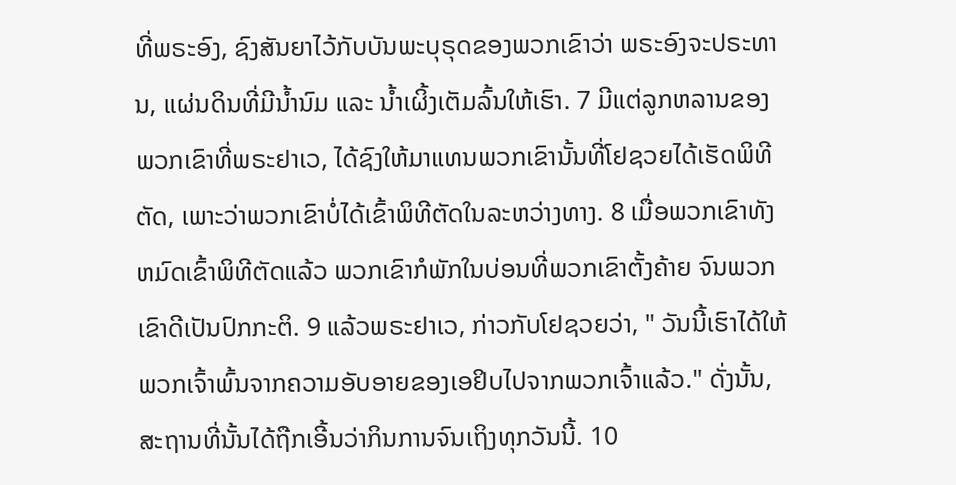ທີ່ພຣະອົງ, ຊົງສັນຍາໄວ້ກັບບັນພະບຸຣຸດຂອງພວກເຂົາວ່າ ພຣະອົງຈະປຣະທານ, ແຜ່ນດິນທີ່ມີນ້ຳນົມ ແລະ ນ້ຳເຜິ້ງເຕັມລົ້ນໃຫ້ເຮົາ. 7 ມີແຕ່ລູກຫລານຂອງພວກເຂົາທີ່ພຣະຢາເວ, ໄດ້ຊົງໃຫ້ມາແທນພວກເຂົານັ້ນທີ່ໂຢຊວຍໄດ້ເຮັດພິທີຕັດ, ເພາະວ່າພວກເຂົາບໍ່ໄດ້ເຂົ້າພິທີຕັດໃນລະຫວ່າງທາງ. 8 ເມື່ອພວກເຂົາທັງຫມົດເຂົ້າພິທີຕັດແລ້ວ ພວກເຂົາກໍພັກໃນບ່ອນທີ່ພວກເຂົາຕັ້ງຄ້າຍ ຈົນພວກເຂົາດີເປັນປົກກະຕິ. 9 ແລ້ວພຣະຢາເວ, ກ່າວກັບໂຢຊວຍວ່າ, " ວັນນີ້ເຮົາໄດ້ໃຫ້ພວກເຈົ້າພົ້ນຈາກຄວາມອັບອາຍຂອງເອຢິບໄປຈາກພວກເຈົ້າແລ້ວ." ດັ່ງນັ້ນ, ສະຖານທີ່ນັ້ນໄດ້ຖືກເອີ້ນວ່າກິນການຈົນເຖິງທຸກວັນນີ້. 10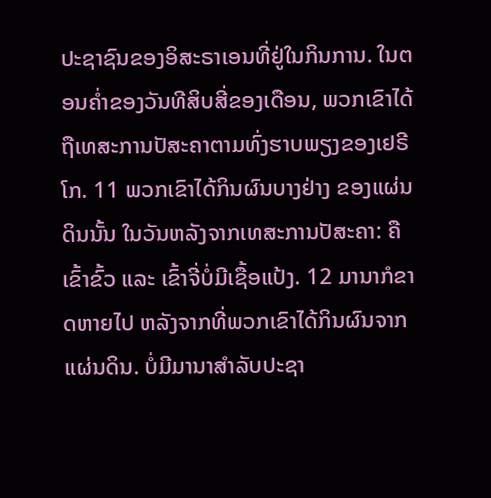ປະຊາຊົນຂອງອິສະຣາເອນທີ່ຢູ່ໃນກິນການ. ໃນຕອນຄ່ຳຂອງວັນທີສິບສີ່ຂອງເດືອນ, ພວກເຂົາໄດ້ຖືເທສະການປັສະຄາຕາມທົ່ງຮາບພຽງຂອງເຢຣີໂກ. 11 ພວກເຂົາໄດ້ກິນຜົນບາງຢ່າງ ຂອງແຜ່ນດິນນັ້ນ ໃນວັນຫລັງຈາກເທສະການປັສະຄາ: ຄືເຂົ້າຂົ້ວ ແລະ ເຂົ້າຈີ່ບໍ່ມີເຊື້ອແປ້ງ. 12 ມານາກໍຂາດຫາຍໄປ ຫລັງຈາກທີ່ພວກເຂົາໄດ້ກິນຜົນຈາກແຜ່ນດິນ. ບໍ່ມີມານາສຳລັບປະຊາ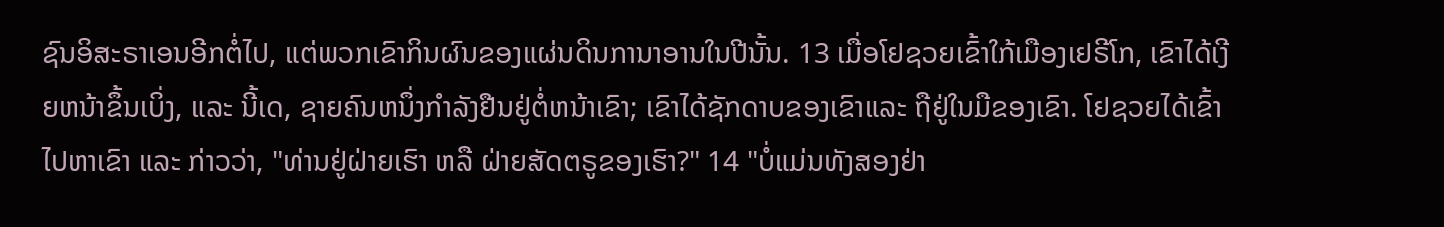ຊົນອິສະຣາເອນອີກຕໍ່ໄປ, ແຕ່ພວກເຂົາກິນຜົນຂອງແຜ່ນດິນການາອານໃນປີນັ້ນ. 13 ເມື່ອໂຢຊວຍເຂົ້າໃກ້ເມືອງເຢຣີໂກ, ເຂົາໄດ້ເງີຍຫນ້າຂຶ້ນເບິ່ງ, ແລະ ນີ້ເດ, ຊາຍຄົນຫນຶ່ງກຳລັງຢືນຢູ່ຕໍ່ຫນ້າເຂົາ; ເຂົາໄດ້ຊັກດາບຂອງເຂົາແລະ ຖືຢູ່ໃນມືຂອງເຂົາ. ໂຢຊວຍໄດ້ເຂົ້າໄປຫາເຂົາ ແລະ ກ່າວວ່າ, "ທ່ານຢູ່ຝ່າຍເຮົາ ຫລື ຝ່າຍສັດຕຣູຂອງເຮົາ?" 14 "ບໍ່ແມ່ນທັງສອງຢ່າ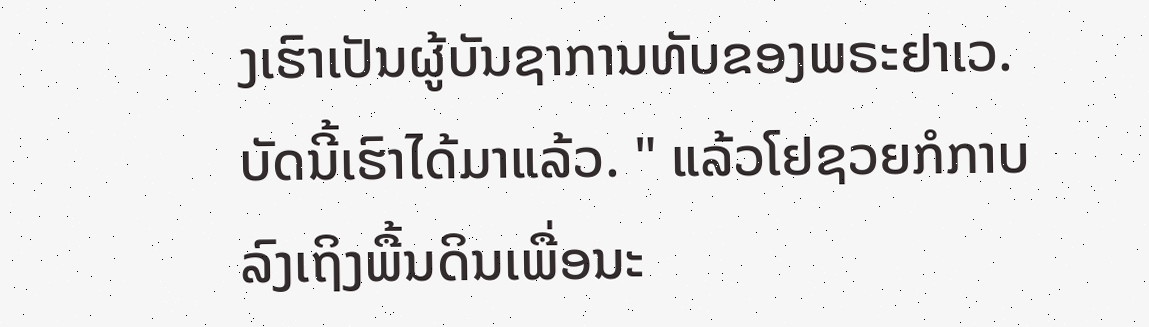ງເຮົາເປັນຜູ້ບັນຊາການທັບຂອງພຣະຢາເວ. ບັດນີ້ເຮົາໄດ້ມາແລ້ວ. " ແລ້ວໂຢຊວຍກໍກາບລົງເຖິງພື້ນດິນເພື່ອນະ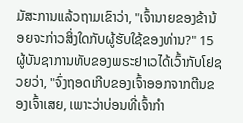ມັສະການແລ້ວຖາມເຂົາວ່າ, "ເຈົ້ານາຍຂອງຂ້ານ້ອຍຈະກ່າວສິ່ງໃດກັບຜູ້ຮັບໃຊ້ຂອງທ່ານ?" 15 ຜູ້ບັນຊາການທັບຂອງພຣະຢາເວໄດ້ເວົ້າກັບໂຢຊວຍວ່າ, "ຈົ່ງຖອດເກີບຂອງເຈົ້າອອກຈາກຕີນຂອງເຈົ້າເສຍ, ເພາະວ່າບ່ອນທີ່ເຈົ້າກຳ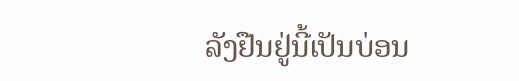ລັງຢືນຢູ່ນີ້ເປັນບ່ອນ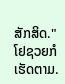ສັກສິດ." ໂຢຊວຍກໍເຮັດຕາມ.